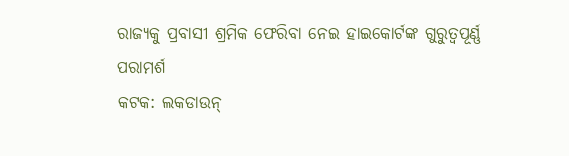ରାଜ୍ୟକୁ ପ୍ରବାସୀ ଶ୍ରମିକ ଫେରିବା ନେଇ ହାଇକୋର୍ଟଙ୍କ ଗୁରୁତ୍ୱପୂର୍ଣ୍ଣ ପରାମର୍ଶ
କଟକ: ଲକଡାଉନ୍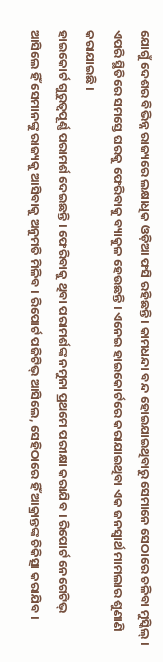ଯୋଗୁଁ ଦେଶର ବିଭିନ୍ନ ରାଜ୍ୟରେ ଲକ୍ଷାଧିକ ଓଡ଼ିଆ ଫସି ରହିଛନ୍ତି । କାମଧନ୍ଦା ବନ୍ଦ ହୋଇଯାଇଥିବାରୁ ସେମାନେ ସେଠାରେ ଚଳିବା ମୁସ୍କିଲ୍ । ଏପରି ସ୍ଥିତିରେ ସମସ୍ତେ ଘରକୁ ଫେରିବାକୁ ବ୍ୟାକୁଳ ହେଉଛନ୍ତି । ଏନେଇ ହାଇକୋର୍ଟରେ କରାଯାଇଥିବା ଏକ ଜନସ୍ୱାର୍ଥ ମାମଲାର ଶୁଣାଣି କରାଯାଇଛି ।
ହାଇକୋର୍ଟ ଗୁରୁତ୍ୱପୂର୍ଣ୍ଣ ପରାମର୍ଶ ଦେଇଛନ୍ତି । ଫେରିବାକୁ ଥିବା ପରାମର୍ଶଙ୍କ ନମୁନା ପ୍ରଥମେ ପରୀକ୍ଷା କରାଯିବ । ରିପୋର୍ଟ ନେଗେଟିଭ୍ ଆସିଲେ ହିଁ ସେମାନଙ୍କୁ ରାଜ୍ୟକୁ ଆସିବାକୁ ଅନୁମତି ମିଳିବ । ରିପୋର୍ଟ ପଜିଟିଭ୍ ଆସିଲେ, ସେହିଠାରେ ହିଁ ଆକ୍ରାନ୍ତଙ୍କ ଚିକିତ୍ସା କରାଯିବ ।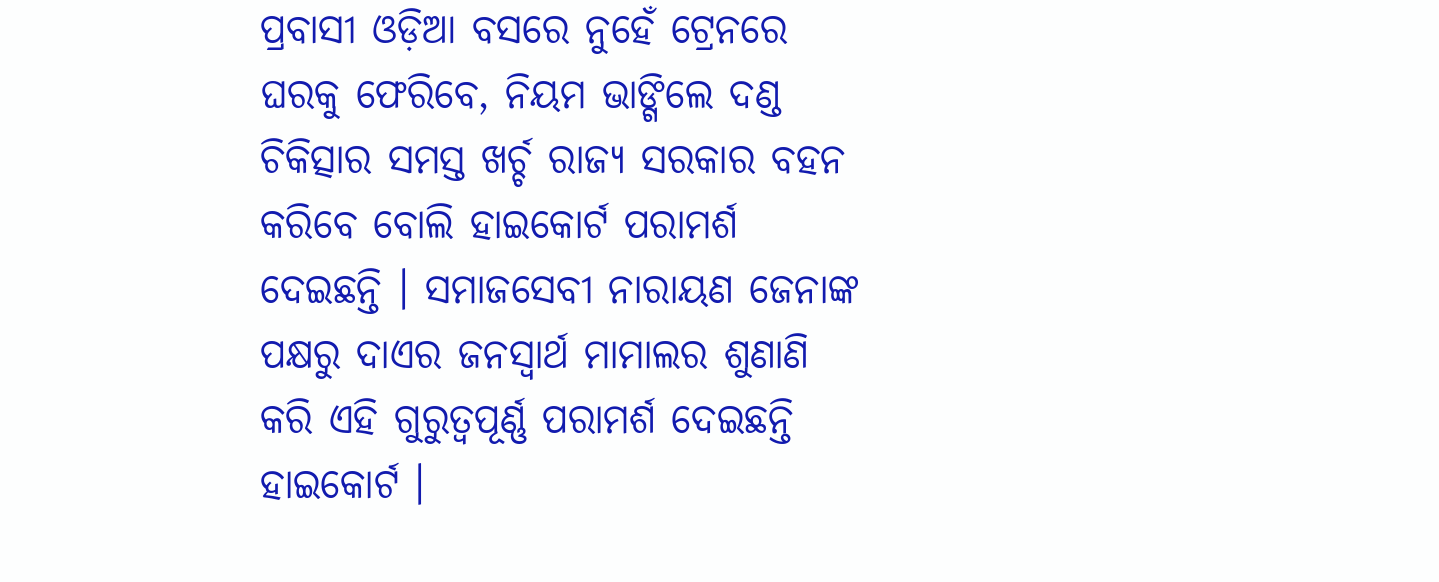ପ୍ରବାସୀ ଓଡ଼ିଆ ବସରେ ନୁହେଁ ଟ୍ରେନରେ ଘରକୁ ଫେରିବେ, ନିୟମ ଭାଙ୍ଗିଲେ ଦଣ୍ଡ
ଚିକିତ୍ସାର ସମସ୍ତ ଖର୍ଚ୍ଚ ରାଜ୍ୟ ସରକାର ବହନ କରିବେ ବୋଲି ହାଇକୋର୍ଟ ପରାମର୍ଶ ଦେଇଛନ୍ତି । ସମାଜସେବୀ ନାରାୟଣ ଜେନାଙ୍କ ପକ୍ଷରୁ ଦାଏର ଜନସ୍ୱାର୍ଥ ମାମାଲର ଶୁଣାଣି କରି ଏହି ଗୁରୁତ୍ୱପୂର୍ଣ୍ଣ ପରାମର୍ଶ ଦେଇଛନ୍ତି ହାଇକୋର୍ଟ ।